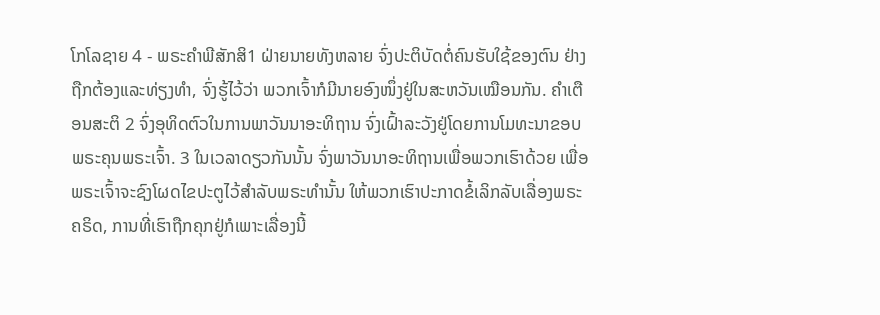ໂກໂລຊາຍ 4 - ພຣະຄຳພີສັກສິ1 ຝ່າຍນາຍທັງຫລາຍ ຈົ່ງປະຕິບັດຕໍ່ຄົນຮັບໃຊ້ຂອງຕົນ ຢ່າງຖືກຕ້ອງແລະທ່ຽງທຳ, ຈົ່ງຮູ້ໄວ້ວ່າ ພວກເຈົ້າກໍມີນາຍອົງໜຶ່ງຢູ່ໃນສະຫວັນເໝືອນກັນ. ຄຳເຕືອນສະຕິ 2 ຈົ່ງອຸທິດຕົວໃນການພາວັນນາອະທິຖານ ຈົ່ງເຝົ້າລະວັງຢູ່ໂດຍການໂມທະນາຂອບພຣະຄຸນພຣະເຈົ້າ. 3 ໃນເວລາດຽວກັນນັ້ນ ຈົ່ງພາວັນນາອະທິຖານເພື່ອພວກເຮົາດ້ວຍ ເພື່ອພຣະເຈົ້າຈະຊົງໂຜດໄຂປະຕູໄວ້ສຳລັບພຣະທຳນັ້ນ ໃຫ້ພວກເຮົາປະກາດຂໍ້ເລິກລັບເລື່ອງພຣະຄຣິດ, ການທີ່ເຮົາຖືກຄຸກຢູ່ກໍເພາະເລື່ອງນີ້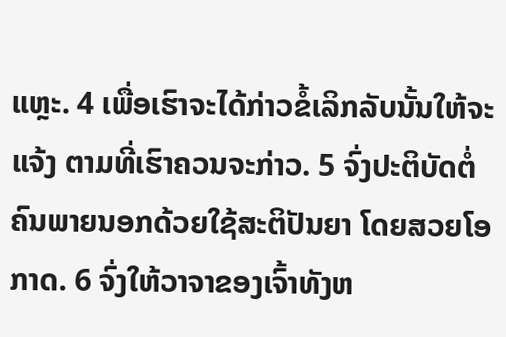ແຫຼະ. 4 ເພື່ອເຮົາຈະໄດ້ກ່າວຂໍ້ເລິກລັບນັ້ນໃຫ້ຈະແຈ້ງ ຕາມທີ່ເຮົາຄວນຈະກ່າວ. 5 ຈົ່ງປະຕິບັດຕໍ່ຄົນພາຍນອກດ້ວຍໃຊ້ສະຕິປັນຍາ ໂດຍສວຍໂອກາດ. 6 ຈົ່ງໃຫ້ວາຈາຂອງເຈົ້າທັງຫ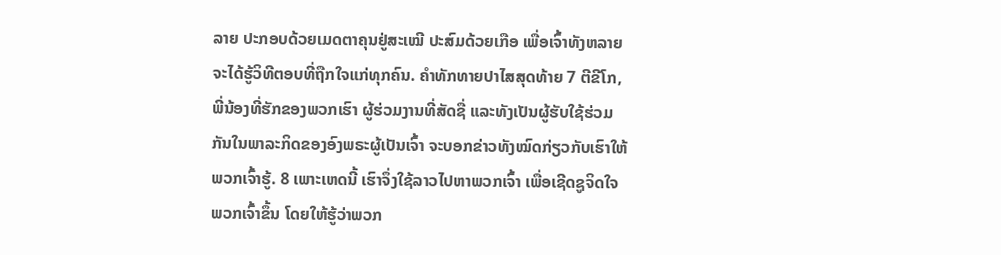ລາຍ ປະກອບດ້ວຍເມດຕາຄຸນຢູ່ສະເໝີ ປະສົມດ້ວຍເກືອ ເພື່ອເຈົ້າທັງຫລາຍຈະໄດ້ຮູ້ວິທີຕອບທີ່ຖືກໃຈແກ່ທຸກຄົນ. ຄຳທັກທາຍປາໄສສຸດທ້າຍ 7 ຕີຂີໂກ, ພີ່ນ້ອງທີ່ຮັກຂອງພວກເຮົາ ຜູ້ຮ່ວມງານທີ່ສັດຊື່ ແລະທັງເປັນຜູ້ຮັບໃຊ້ຮ່ວມກັນໃນພາລະກິດຂອງອົງພຣະຜູ້ເປັນເຈົ້າ ຈະບອກຂ່າວທັງໝົດກ່ຽວກັບເຮົາໃຫ້ພວກເຈົ້າຮູ້. 8 ເພາະເຫດນີ້ ເຮົາຈຶ່ງໃຊ້ລາວໄປຫາພວກເຈົ້າ ເພື່ອເຊີດຊູຈິດໃຈພວກເຈົ້າຂຶ້ນ ໂດຍໃຫ້ຮູ້ວ່າພວກ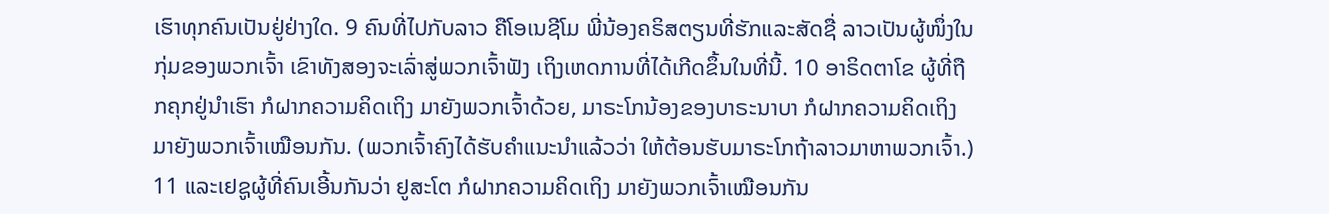ເຮົາທຸກຄົນເປັນຢູ່ຢ່າງໃດ. 9 ຄົນທີ່ໄປກັບລາວ ຄືໂອເນຊີໂມ ພີ່ນ້ອງຄຣິສຕຽນທີ່ຮັກແລະສັດຊື່ ລາວເປັນຜູ້ໜຶ່ງໃນກຸ່ມຂອງພວກເຈົ້າ ເຂົາທັງສອງຈະເລົ່າສູ່ພວກເຈົ້າຟັງ ເຖິງເຫດການທີ່ໄດ້ເກີດຂຶ້ນໃນທີ່ນີ້. 10 ອາຣິດຕາໂຂ ຜູ້ທີ່ຖືກຄຸກຢູ່ນຳເຮົາ ກໍຝາກຄວາມຄິດເຖິງ ມາຍັງພວກເຈົ້າດ້ວຍ, ມາຣະໂກນ້ອງຂອງບາຣະນາບາ ກໍຝາກຄວາມຄິດເຖິງ ມາຍັງພວກເຈົ້າເໝືອນກັນ. (ພວກເຈົ້າຄົງໄດ້ຮັບຄຳແນະນຳແລ້ວວ່າ ໃຫ້ຕ້ອນຮັບມາຣະໂກຖ້າລາວມາຫາພວກເຈົ້າ.) 11 ແລະເຢຊູຜູ້ທີ່ຄົນເອີ້ນກັນວ່າ ຢູສະໂຕ ກໍຝາກຄວາມຄິດເຖິງ ມາຍັງພວກເຈົ້າເໝືອນກັນ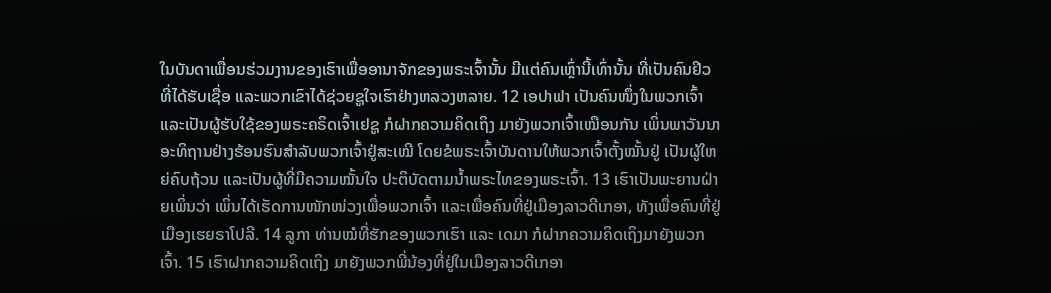ໃນບັນດາເພື່ອນຮ່ວມງານຂອງເຮົາເພື່ອອານາຈັກຂອງພຣະເຈົ້ານັ້ນ ມີແຕ່ຄົນເຫຼົ່ານີ້ເທົ່ານັ້ນ ທີ່ເປັນຄົນຢິວທີ່ໄດ້ຮັບເຊື່ອ ແລະພວກເຂົາໄດ້ຊ່ວຍຊູໃຈເຮົາຢ່າງຫລວງຫລາຍ. 12 ເອປາຟາ ເປັນຄົນໜຶ່ງໃນພວກເຈົ້າ ແລະເປັນຜູ້ຮັບໃຊ້ຂອງພຣະຄຣິດເຈົ້າເຢຊູ ກໍຝາກຄວາມຄິດເຖິງ ມາຍັງພວກເຈົ້າເໝືອນກັນ ເພິ່ນພາວັນນາອະທິຖານຢ່າງຮ້ອນຮົນສຳລັບພວກເຈົ້າຢູ່ສະເໝີ ໂດຍຂໍພຣະເຈົ້າບັນດານໃຫ້ພວກເຈົ້າຕັ້ງໝັ້ນຢູ່ ເປັນຜູ້ໃຫຍ່ຄົບຖ້ວນ ແລະເປັນຜູ້ທີ່ມີຄວາມໝັ້ນໃຈ ປະຕິບັດຕາມນໍ້າພຣະໄທຂອງພຣະເຈົ້າ. 13 ເຮົາເປັນພະຍານຝ່າຍເພິ່ນວ່າ ເພິ່ນໄດ້ເຮັດການໜັກໜ່ວງເພື່ອພວກເຈົ້າ ແລະເພື່ອຄົນທີ່ຢູ່ເມືອງລາວດີເກອາ, ທັງເພື່ອຄົນທີ່ຢູ່ເມືອງເຮຍຣາໂປລີ. 14 ລູກາ ທ່ານໝໍທີ່ຮັກຂອງພວກເຮົາ ແລະ ເດມາ ກໍຝາກຄວາມຄິດເຖິງມາຍັງພວກເຈົ້າ. 15 ເຮົາຝາກຄວາມຄິດເຖິງ ມາຍັງພວກພີ່ນ້ອງທີ່ຢູ່ໃນເມືອງລາວດີເກອາ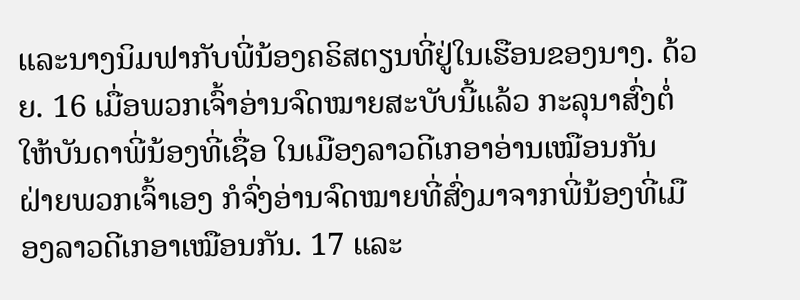ແລະນາງນິມຟາກັບພີ່ນ້ອງຄຣິສຕຽນທີ່ຢູ່ໃນເຮືອນຂອງນາງ. ດ້ວຍ. 16 ເມື່ອພວກເຈົ້າອ່ານຈົດໝາຍສະບັບນີ້ແລ້ວ ກະລຸນາສົ່ງຕໍ່ໃຫ້ບັນດາພີ່ນ້ອງທີ່ເຊື່ອ ໃນເມືອງລາວດີເກອາອ່ານເໝືອນກັນ ຝ່າຍພວກເຈົ້າເອງ ກໍຈົ່ງອ່ານຈົດໝາຍທີ່ສົ່ງມາຈາກພີ່ນ້ອງທີ່ເມືອງລາວດີເກອາເໝືອນກັນ. 17 ແລະ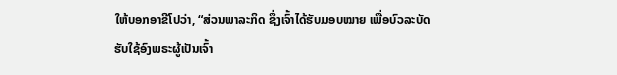ໃຫ້ບອກອາຂີໂປວ່າ, “ສ່ວນພາລະກິດ ຊຶ່ງເຈົ້າໄດ້ຮັບມອບໝາຍ ເພື່ອບົວລະບັດຮັບໃຊ້ອົງພຣະຜູ້ເປັນເຈົ້າ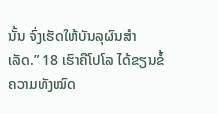ນັ້ນ ຈົ່ງເຮັດໃຫ້ບັນລຸຜົນສຳເລັດ.” 18 ເຮົາຄືໂປໂລ ໄດ້ຂຽນຂໍ້ຄວາມທັງໝົດ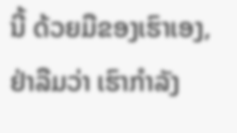ນີ້ ດ້ວຍມືຂອງເຮົາເອງ, ຢ່າລືມວ່າ ເຮົາກຳລັງ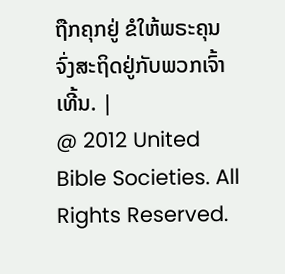ຖືກຄຸກຢູ່ ຂໍໃຫ້ພຣະຄຸນ ຈົ່ງສະຖິດຢູ່ກັບພວກເຈົ້າເທີ້ນ. |
@ 2012 United Bible Societies. All Rights Reserved.